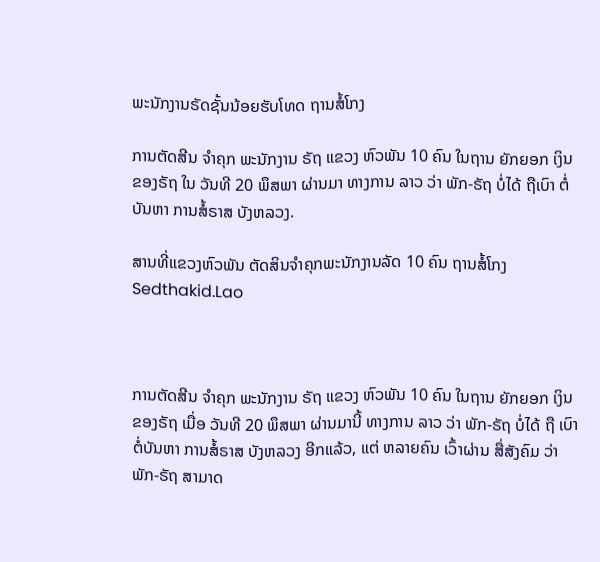ພະນັກງານຣັດຊັ້ນນ້ອຍຮັບໂທດ ຖານສໍ້ໂກງ

ການຕັດສີນ ຈໍາຄຸກ ພະນັກງານ ຣັຖ ແຂວງ ຫົວພັນ 10 ຄົນ ໃນຖານ ຍັກຍອກ ເງິນ ຂອງຣັຖ ໃນ ວັນທີ 20 ພຶສພາ ຜ່ານມາ ທາງການ ລາວ ວ່າ ພັກ-ຣັຖ ບໍ່ໄດ້ ຖືເບົາ ຕໍ່ ບັນຫາ ການສໍ້ຣາສ ບັງຫລວງ.

ສານທີ່ແຂວງຫົວພັນ ຕັດສິນຈຳຄຸກພະນັກງານລັດ 10 ຄົນ ຖານສໍ້ໂກງ Sedthakid.Lao



ການຕັດສີນ ຈໍາຄຸກ ພະນັກງານ ຣັຖ ແຂວງ ຫົວພັນ 10 ຄົນ ໃນຖານ ຍັກຍອກ ເງິນ ຂອງຣັຖ ເມື່ອ ວັນທີ 20 ພຶສພາ ຜ່ານມານີ້ ທາງການ ລາວ ວ່າ ພັກ-ຣັຖ ບໍ່ໄດ້ ຖື ເບົາ ຕໍ່ບັນຫາ ການສໍ້ຣາສ ບັງຫລວງ ອີກແລ້ວ, ແຕ່ ຫລາຍຄົນ ເວົ້າຜ່ານ ສື່ສັງຄົມ ວ່າ ພັກ-ຣັຖ ສາມາດ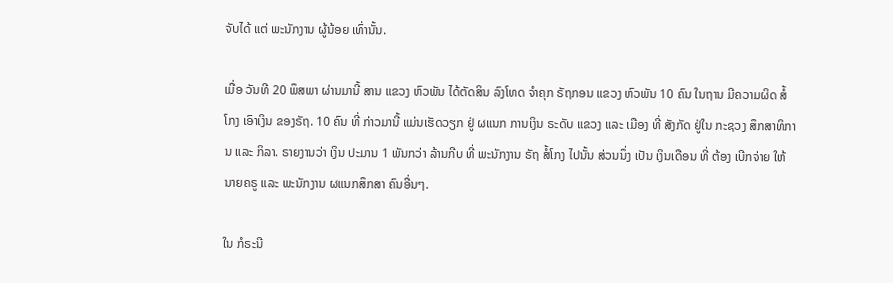ຈັບໄດ້ ແຕ່ ພະນັກງານ ຜູ້ນ້ອຍ ເທົ່ານັ້ນ.

ເມື່ອ ວັນທີ 20 ພຶສພາ ຜ່ານມານີ້ ສານ ແຂວງ ຫົວພັນ ໄດ້ຕັດສິນ ລົງໂທດ ຈໍາຄຸກ ຣັຖກອນ ແຂວງ ຫົວພັນ 10 ຄົນ ໃນຖານ ມີຄວາມຜິດ ສໍ້ໂກງ ເອົາເງິນ ຂອງຣັຖ. 10 ຄົນ ທີ່ ກ່າວມານີ້ ແມ່ນເຮັດວຽກ ຢູ່ ຜແນກ ການເງິນ ຣະດັບ ແຂວງ ແລະ ເມືອງ ທີ່ ສັງກັດ ຢູ່ໃນ ກະຊວງ ສຶກສາທິການ ແລະ ກິລາ. ຣາຍງານວ່າ ເງິນ ປະມານ 1 ພັນກວ່າ ລ້ານກີບ ທີ່ ພະນັກງານ ຣັຖ ສໍ້ໂກງ ໄປນັ້ນ ສ່ວນນຶ່ງ ເປັນ ເງິນເດືອນ ທີ່ ຕ້ອງ ເບີກຈ່າຍ ໃຫ້ນາຍຄຣູ ແລະ ພະນັກງານ ຜແນກສຶກສາ ຄົນອື່ນໆ.

ໃນ ກໍຣະນີ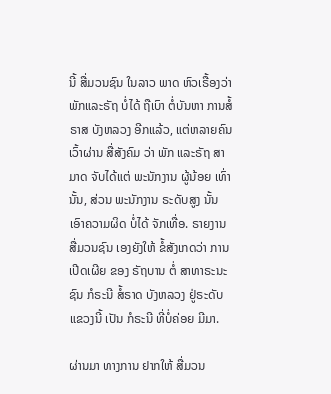ນີ້ ສື່ມວນຊົນ ໃນລາວ ພາດ ຫົວເຣື້ອງວ່າ ພັກແລະຣັຖ ບໍ່ໄດ້ ຖືເບົາ ຕໍ່ບັນຫາ ການສໍ້ຣາສ ບັງຫລວງ ອີກແລ້ວ, ແຕ່ຫລາຍຄົນ ເວົ້າຜ່ານ ສື່ສັງຄົມ ວ່າ ພັກ ແລະຣັຖ ສາມາດ ຈັບໄດ້ແຕ່ ພະນັກງານ ຜູ້ນ້ອຍ ເທົ່ານັ້ນ, ສ່ວນ ພະນັກງານ ຣະດັບສູງ ນັ້ນ ເອົາຄວາມຜິດ ບໍ່ໄດ້ ຈັກເທື່ອ. ຣາຍງານ ສື່ມວນຊົນ ເອງຍັງໃຫ້ ຂໍ້ສັງເກດວ່າ ການເປີດເຜີຍ ຂອງ ຣັຖບານ ຕໍ່ ສາທາຣະນະຊົນ ກໍຣະນີ ສໍ້ຣາດ ບັງຫລວງ ຢູ່ຣະດັບ ແຂວງນີ້ ເປັນ ກໍຣະນີ ທີ່ບໍ່ຄ່ອຍ ມີມາ.

ຜ່ານມາ ທາງການ ຢາກໃຫ້ ສື່ມວນ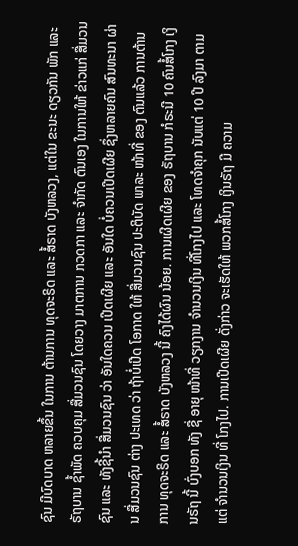ຊົນ ມີບົດບາດ ຫລາຍຂຶ້ນ ໃນການ ຕ້ານການ ທຸດຈະຣິດ ແລະ ສໍ້ຣາດ ບັງຫລວງ, ແຕ່ໃນ ຂະນະ ດຽວກັນ ພັກ ແລະ ຣັຖບານ ຊໍ້າພັດ ຄວບຄຸມ ສື່ມວນຊົນ ໂດຍວາງ ມາຕການ ກວດກາ ແລະ ຈໍາກັດ ຕົນເອງ ໃນການໃຫ້ ຂ່າວແກ່ ສື່ມວນຊົນ ແລະ ທັງຊີ້ນໍາ ສື່ມວນຊົນ ວ່າ ອັນໃດຄວນ ເປີດເຜີຍ ແລະ ອັນໃດ ບໍ່ຄວນເປີດເຜີຍ ຊຶ່ງຫລາຍຄົນ ສົນທະນາ ຜ່ານ ສື່ມວນຊົນ ຕ່າງ ປະເທດ ວ່າ ຖ້າບໍ່ເປີດ ໂອກາດ ໃຫ້ ສື່ມວນຊົນ ປະຕິບັດ ພາລະ ໜ້າທີ່ ຂອງ ຕົນແລ້ວ ການຕ້ານ ການ ທຸດຈະຣິດ ແລະ ສໍ້ຣາດ ບັງຫລວງ ນີ້ ຄົງໄດ້ຜົນ ນ້ອຍ. ການເຜີດເຜີຍ ຂອງ ຣັຖບານ ກໍຣະນີ 10 ຄົນສໍ້ໂກງ ເງິນຣັຖ ນີ້ ບົ່ງບອກ ທັງ ຊື່ ອາຍຸ ໜ້າທີ່ ວຽກງານ ຈໍານວນເງິນ ທີ່ໂກງໄປ ແລະ ໂທດຈໍາຄຸກ ນັບແຕ່ 10 ປີ ລົງມາ ຕາມແຕ່ ຈໍານວນເງິນ ທີ່ ໂກງໄປ. ການເປີດເຜີຍ ດັ່ງກ່າວ ຈະເຮັດໃຫ້ ພວກສໍ້ໂກງ ເງິນຣັຖ ມີ ຄວາມ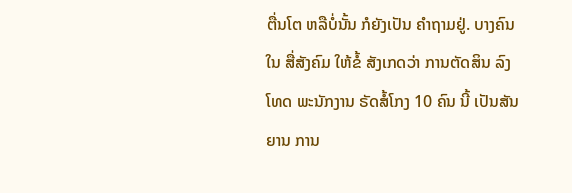ຕື່ນໂຕ ຫລືບໍ່ນັ້ນ ກໍຍັງເປັນ ຄໍາຖາມຢູ່. ບາງຄົນ ໃນ ສື່ສັງຄົມ ໃຫ້ຂໍ້ ສັງເກດວ່າ ການຕັດສິນ ລົງໂທດ ພະນັກງານ ຣັດສໍ້ໂກງ 10 ຄົນ ນີ້ ເປັນສັນຍານ ການ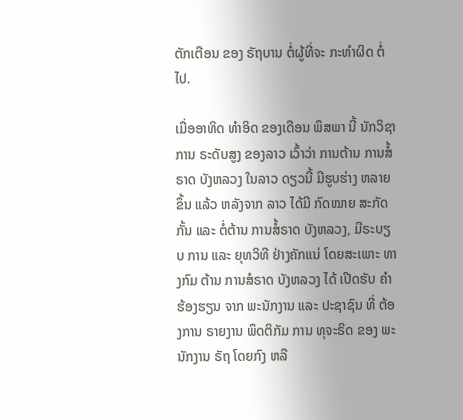ຕັກເຕືອນ ຂອງ ຣັຖບານ ຕໍ່ຜູ້ທີ່ຈະ ກະທໍາຜິດ ຕໍ່ໄປ.

ເມື່ອອາທິດ ທໍາອິດ ຂອງເດືອນ ພຶສພາ ນີ້ ນັກວິຊາການ ຣະດັບສູງ ຂອງລາວ ເວົ້າວ່າ ການຕ້ານ ການສໍ້ຣາດ ບັງຫລວງ ໃນລາວ ດຽວນີ້ ມີຮູບຮ່າງ ຫລາຍຂຶ້ນ ແລ້ວ ຫລັງຈາກ ລາວ ໄດ້ມີ ກົດໝາຍ ສະກັດກັ້ນ ແລະ ຕໍ່ຕ້ານ ການສໍ້ຣາດ ບັງຫລວງ, ມີຣະບຽບ ການ ແລະ ຍຸທວິທີ ຢ່າງຄັກແນ່ ໂດຍສະເພາະ ທາງກົມ ຕ້ານ ການສໍຣາດ ບັງຫລວງ ໄດ້ ເປີດຮັບ ຄໍາຮ້ອງຮຽນ ຈາກ ພະນັກງານ ແລະ ປະຊາຊົນ ທີ່ ຕ້ອງການ ຣາຍງານ ພຶດຕິກັມ ການ ທຸຈະຣິດ ຂອງ ພະນັກງານ ຣັຖ ໂດຍກົງ ຫລື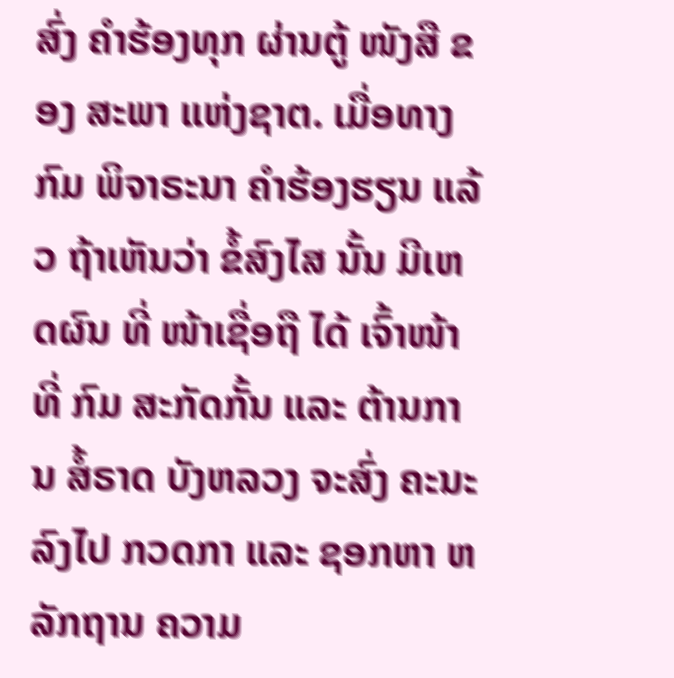ສົ່ງ ຄໍາຮ້ອງທຸກ ຜ່ານຕູ້ ໜັງສື ຂອງ ສະພາ ແຫ່ງຊາຕ. ເມື່ອທາງກົມ ພິຈາຣະນາ ຄໍາຮ້ອງຮຽນ ແລ້ວ ຖ້າເຫັນວ່າ ຂໍ້ສົງໄສ ນັ້ນ ມີເຫດຜົນ ທີ່ ໜ້າເຊື່ອຖື ໄດ້ ເຈົ້າໜ້າທີ່ ກົມ ສະກັດກັ້ນ ແລະ ຕ້ານການ ສໍ້ຣາດ ບັງຫລວງ ຈະສົ່ງ ຄະນະ ລົງໄປ ກວດກາ ແລະ ຊອກຫາ ຫລັກຖານ ຄວາມ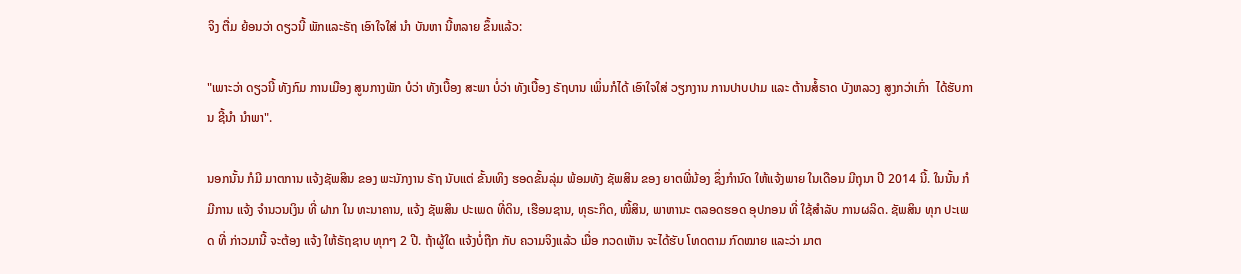ຈິງ ຕື່ມ ຍ້ອນວ່າ ດຽວນີ້ ພັກແລະຣັຖ ເອົາໃຈໃສ່ ນໍາ ບັນຫາ ນີ້ຫລາຍ ຂຶ້ນແລ້ວ:

"ເພາະວ່າ ດຽວນີ້ ທັງກົມ ການເມືອງ ສູນກາງພັກ ບໍວ່າ ທັງເບື້ອງ ສະພາ ບໍ່ວ່າ ທັງເບື້ອງ ຣັຖບານ ເພິ່ນກໍໄດ້ ເອົາໃຈໃສ່ ວຽກງານ ການປາບປາມ ແລະ ຕ້ານສໍ້ຣາດ ບັງຫລວງ ສູງກວ່າເກົ່າ  ໄດ້ຮັບການ ຊີ້ນໍາ ນໍາພາ".

ນອກນັ້ນ ກໍມີ ມາຕການ ແຈ້ງຊັພສິນ ຂອງ ພະນັກງານ ຣັຖ ນັບແຕ່ ຂັ້ນເທິງ ຮອດຂັ້ນລຸ່ມ ພ້ອມທັງ ຊັພສິນ ຂອງ ຍາຕພີ່ນ້ອງ ຊຶ່ງກໍານົດ ໃຫ້ແຈ້ງພາຍ ໃນເດືອນ ມີຖຸນາ ປີ 2014 ນີ້. ໃນນັ້ນ ກໍມີການ ແຈ້ງ ຈໍານວນເງິນ ທີ່ ຝາກ ໃນ ທະນາຄານ, ແຈ້ງ ຊັພສິນ ປະເພດ ທີ່ດິນ, ເຮືອນຊານ, ທຸຣະກິດ, ໜີ້ສິນ, ພາຫານະ ຕລອດຮອດ ອຸປກອນ ທີ່ ໃຊ້ສໍາລັບ ການຜລິດ. ຊັພສິນ ທຸກ ປະເພດ ທີ່ ກ່າວມານີ້ ຈະຕ້ອງ ແຈ້ງ ໃຫ້ຣັຖຊາບ ທຸກໆ 2 ປີ. ຖ້າຜູ້ໃດ ແຈ້ງບໍ່ຖືກ ກັບ ຄວາມຈິງແລ້ວ ເມື່ອ ກວດເຫັນ ຈະໄດ້ຮັບ ໂທດຕາມ ກົດໝາຍ ແລະວ່າ ມາຕ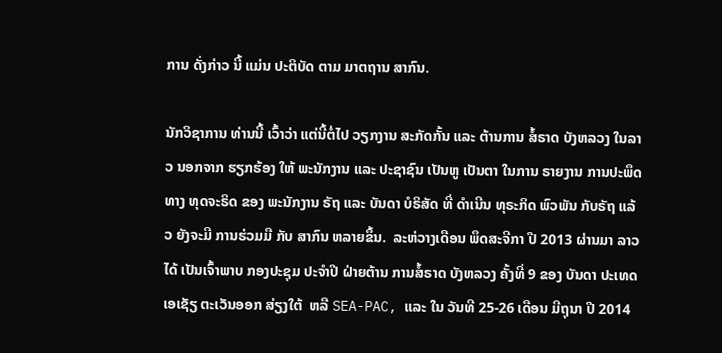ການ ດັ່ງກ່າວ ນີ້ ແມ່ນ ປະຕິບັດ ຕາມ ມາຕຖານ ສາກົນ.

ນັກວິຊາການ ທ່ານນີ້ ເວົ້າວ່າ ແຕ່ນີ້ຕໍ່ໄປ ວຽກງານ ສະກັດກັ້ນ ແລະ ຕ້ານການ ສໍ້ຣາດ ບັງຫລວງ ໃນລາວ ນອກຈາກ ຮຽກຮ້ອງ ໃຫ້ ພະນັກງານ ແລະ ປະຊາຊົນ ເປັນຫູ ເປັນຕາ ໃນການ ຣາຍງານ ການປະພຶດ ທາງ ທຸດຈະຣິດ ຂອງ ພະນັກງານ ຣັຖ ແລະ ບັນດາ ບໍຣິສັດ ທີ່ ດໍາເນີນ ທຸຣະກິດ ພົວພັນ ກັບຣັຖ ແລ້ວ ຍັງຈະມີ ການຮ່ວມມື ກັບ ສາກົນ ຫລາຍຂຶ້ນ.  ລະຫ່ວາງເດືອນ ພຶດສະຈີກາ ປີ 2013 ຜ່ານມາ ລາວ ໄດ້ ເປັນເຈົ້າພາບ ກອງປະຊຸມ ປະຈໍາປີ ຝ່າຍຕ້ານ ການສໍ້ຣາດ ບັງຫລວງ ຄັ້ງທີ່ 9 ຂອງ ບັນດາ ປະເທດ ເອເຊັຽ ຕະເວັນອອກ ສ່ຽງໃຕ້  ຫລື SEA-PAC, ແລະ ໃນ ວັນທີ 25-26 ເດືອນ ມີຖຸນາ ປີ 2014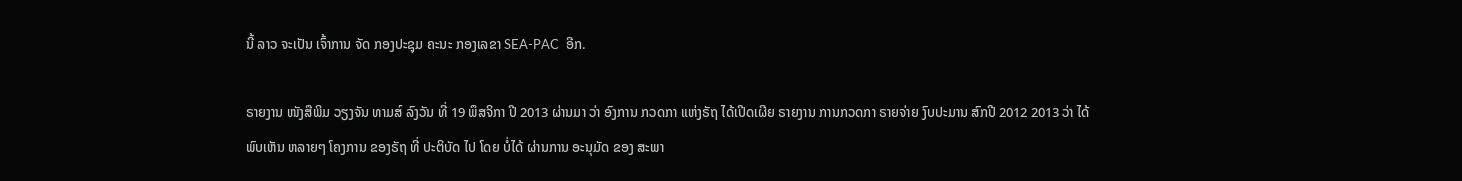ນີ້ ລາວ ຈະເປັນ ເຈົ້າການ ຈັດ ກອງປະຊຸມ ຄະນະ ກອງເລຂາ SEA-PAC  ອີກ.

ຣາຍງານ ໜັງສືພິມ ວຽງຈັນ ທາມສ໌ ລົງວັນ ທີ່ 19 ພຶສຈິກາ ປີ 2013 ຜ່ານມາ ວ່າ ອົງການ ກວດກາ ແຫ່ງຣັຖ ໄດ້ເປີດເຜີຍ ຣາຍງານ ການກວດກາ ຣາຍຈ່າຍ ງົບປະມານ ສົກປີ 2012 2013 ວ່າ ໄດ້ພົບເຫັນ ຫລາຍໆ ໂຄງການ ຂອງຣັຖ ທີ່ ປະຕິບັດ ໄປ ໂດຍ ບໍ່ໄດ້ ຜ່ານການ ອະນຸມັດ ຂອງ ສະພາ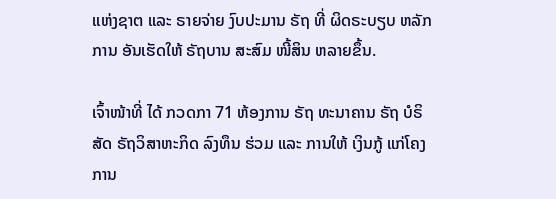ແຫ່ງຊາຕ ແລະ ຣາຍຈ່າຍ ງົບປະມານ ຣັຖ ທີ່ ຜິດຣະບຽບ ຫລັກການ ອັນເຮັດໃຫ້ ຣັຖບານ ສະສົມ ໜີ້ສິນ ຫລາຍຂຶ້ນ.

ເຈົ້າໜ້າທີ່ ໄດ້ ກວດກາ 71 ຫ້ອງການ ຣັຖ ທະນາຄານ ຣັຖ ບໍຣິສັດ ຣັຖວິສາຫະກິດ ລົງທຶນ ຮ່ວມ ແລະ ການໃຫ້ ເງິນກູ້ ແກ່ໂຄງການ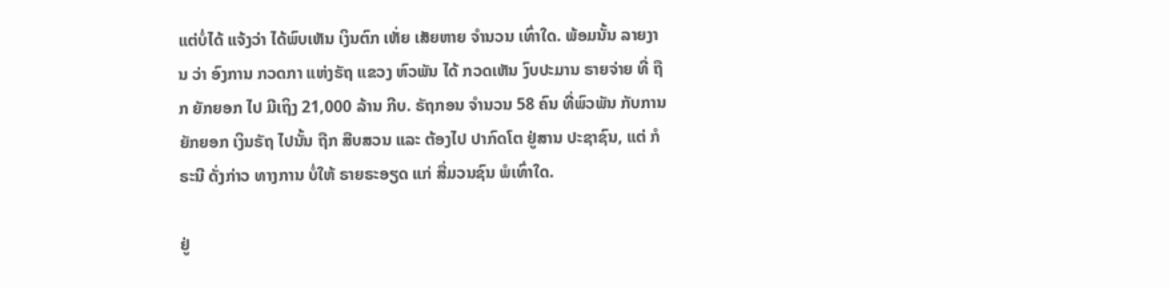ແຕ່ບໍ່ໄດ້ ແຈ້ງວ່າ ໄດ້ພົບເຫັນ ເງິນຕົກ ເຫັ່ຍ ເສັຍຫາຍ ຈໍານວນ ເທົ່າໃດ. ພ້ອມນັ້ນ ລາຍງານ ວ່າ ອົງການ ກວດກາ ແຫ່ງຣັຖ ແຂວງ ຫົວພັນ ໄດ້ ກວດເຫັນ ງົບປະມານ ຣາຍຈ່າຍ ທີ່ ຖືກ ຍັກຍອກ ໄປ ມີເຖິງ 21,000 ລ້ານ ກີບ. ຣັຖກອນ ຈໍານວນ 58 ຄົນ ທີ່ພົວພັນ ກັບການ ຍັກຍອກ ເງິນຣັຖ ໄປນັ້ນ ຖືກ ສືບສວນ ແລະ ຕ້ອງໄປ ປາກົດໂຕ ຢູ່ສານ ປະຊາຊົນ, ແຕ່ ກໍຣະນີ ດັ່ງກ່າວ ທາງການ ບໍ່ໃຫ້ ຣາຍຣະອຽດ ແກ່ ສື່ມວນຊົນ ພໍເທົ່າໃດ.

ຢູ່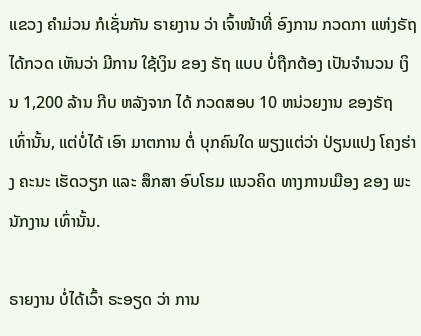ແຂວງ ຄໍາມ່ວນ ກໍເຊັ່ນກັນ ຣາຍງານ ວ່າ ເຈົ້າໜ້າທີ່ ອົງການ ກວດກາ ແຫ່ງຣັຖ ໄດ້ກວດ ເຫັນວ່າ ມີການ ໃຊ້ເງິນ ຂອງ ຣັຖ ແບບ ບໍ່ຖືກຕ້ອງ ເປັນຈໍານວນ ເງິນ 1,200 ລ້ານ ກີບ ຫລັງຈາກ ໄດ້ ກວດສອບ 10 ຫນ່ວຍງານ ຂອງຣັຖ ເທົ່ານັ້ນ, ແຕ່ບໍ່ໄດ້ ເອົາ ມາຕການ ຕໍ່ ບຸກຄົນໃດ ພຽງແຕ່ວ່າ ປ່ຽນແປງ ໂຄງຮ່າງ ຄະນະ ເຮັດວຽກ ແລະ ສຶກສາ ອົບໂຮມ ແນວຄິດ ທາງການເມືອງ ຂອງ ພະນັກງານ ເທົ່ານັ້ນ.

ຣາຍງານ ບໍ່ໄດ້ເວົ້າ ຣະອຽດ ວ່າ ການ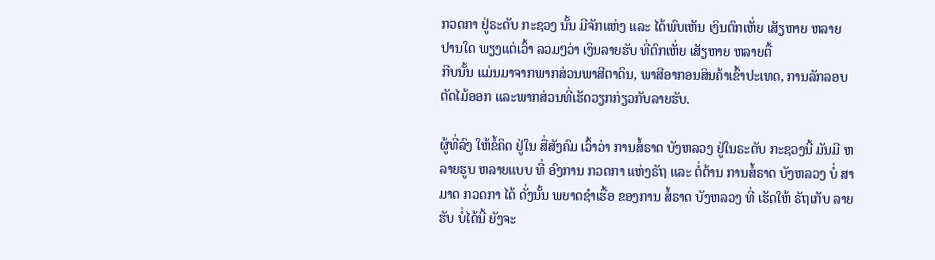ກວດກາ ຢູ່ຣະດັບ ກະຊວງ ນັ້ນ ມີຈັກແຫ່ງ ແລະ ໄດ້ພົບເຫັນ ເງິນຕົກເຫັ່ຍ ເສັຽຫາຍ ຫລາຍ ປານໃດ ພຽງແຕ່ເວົ້າ ລວມໆວ່າ ເງິນລາຍຮັບ ທີ່ຕົກເຫັ່ຍ ເສັຽຫາຍ ຫລາຍຕື້
ກີບນັ້ນ ແມ່ນມາຈາກພາກສ່ວນພາສີຕາດິນ, ພາສີອາກອນສິນຄ້າເຂົ້າປະເທດ, ການລັກລອບຕັດໄມ້ອອກ ແລະພາກສ່ວນທີ່ເຮັດວຽກກ່ຽວກັບລາຍຮັບ.

ຜູ້ທີ່ລົງ ໃຫ້ຂໍ້ຄິດ ຢູ່ໃນ ສື່ສັງຄົມ ເວົ້າວ່າ ການສໍ້ຣາດ ບັງຫລວງ ຢູ່ໃນຣະດັບ ກະຊວງນີ້ ມັນມີ ຫລາຍຮູບ ຫລາຍແບບ ທີ່ ອົງການ ກວດກາ ແຫ່ງຣັຖ ແລະ ຕໍ່ຕ້ານ ການສໍ້ຣາດ ບັງຫລວງ ບໍ່ ສາມາດ ກວດກາ ໄດ້ ດັ່ງນັ້ນ ພຍາດຊໍາເຮື້ອ ຂອງການ ສໍ້ຣາດ ບັງຫລວງ ທີ່ ເຮັດໃຫ້ ຣັຖເກັບ ລາຍຮັບ ບໍ່ໄດ້ນີ້ ຍັງຈະ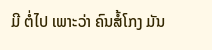ມີ ຕໍ່ໄປ ເພາະວ່າ ຄົນສໍ້ໂກງ ມັນ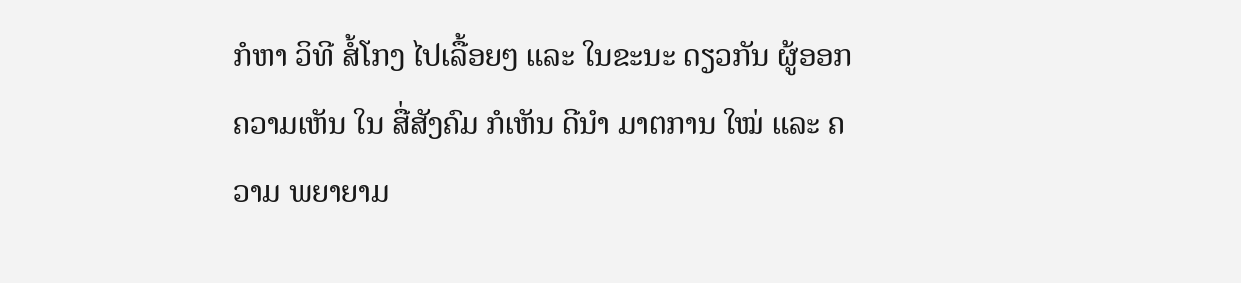ກໍຫາ ວິທີ ສໍ້ໂກງ ໄປເລື້ອຍໆ ແລະ ໃນຂະນະ ດຽວກັນ ຜູ້ອອກ ຄວາມເຫັນ ໃນ ສື່ສັງຄົມ ກໍເຫັນ ດີນໍາ ມາຕການ ໃໝ່ ແລະ ຄວາມ ພຍາຍາມ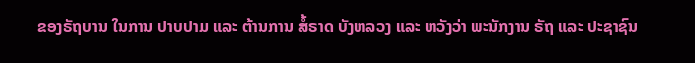ຂອງຣັຖບານ ໃນການ ປາບປາມ ແລະ ຕ້ານການ ສໍ້ຣາດ ບັງຫລວງ ແລະ ຫວັງວ່າ ພະນັກງານ ຣັຖ ແລະ ປະຊາຊົນ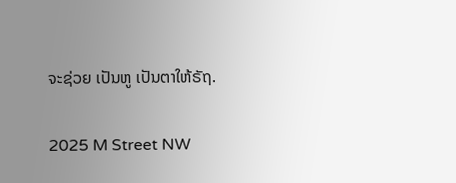ຈະຊ່ວຍ ເປັນຫູ ເປັນຕາໃຫ້ຣັຖ.

2025 M Street NW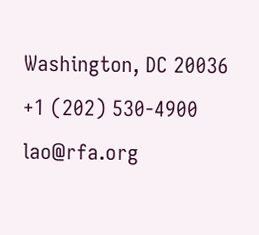Washington, DC 20036
+1 (202) 530-4900
lao@rfa.org